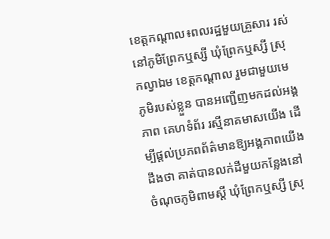ខេត្តកណ្តាល៖ពលរដ្ឋមួយគ្រួសារ រស់នៅភូមិព្រែកឬស្សី ឃុំព្រែកឬស្សី ស្រុកល្វាឯម ខេត្តកណ្តាល រួមជាមួយមេភូមិរបស់ខ្លួន បានអញ្ជើញមកដល់អង្គភាព គេហទំព័រ រស្មីនាគមាសយើង ដើម្បីផ្តល់ប្រភពព័ត៌មានឱ្យអង្គភាពយើងដឹងថា គាត់បានលក់ដីមួយកន្លែងនៅចំណុចភូមិពាមស្តី ឃុំព្រែកឬស្សី ស្រុ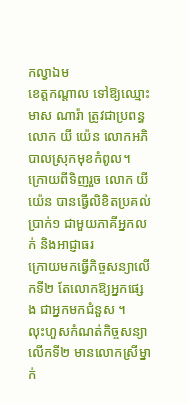កល្វាឯម
ខេត្តកណ្តាល ទៅឱ្យឈ្មោះ មាស ណារ៉ា ត្រូវជាប្រពន្ធ លោក យី យ៉េន លោកអភិបាលស្រុកមុខកំពូល។
ក្រោយពីទិញរួច លោក យី យ៉េន បានធ្វើលិខិតប្រគល់ប្រាក់១ ជាមួយភាគីអ្នកលក់ និងអាជ្ញាធរ
ក្រោយមកធ្វើកិច្ចសន្យាលើកទី២ តែលោកឱ្យអ្នកផ្សេង ជាអ្នកមកជំនួស ។
លុះហួសកំណត់កិច្ចសន្យាលើកទី២ មានលោកស្រីម្នាក់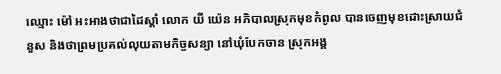ឈ្មោះ ម៉ៅ អះអាងថាជាដៃស្តាំ លោក យី យ៉េន អភិបាលស្រុកមុខកំពូល បានចេញមុខដោះស្រាយជំនួស និងថាព្រមប្រគល់លុយតាមកិច្ចសន្យា នៅឃុំបែកចាន ស្រុកអង្គ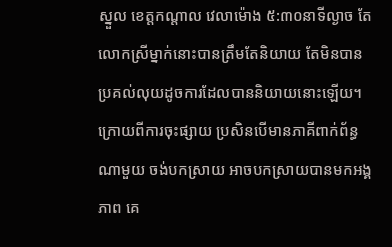ស្នួល ខេត្តកណ្តាល វេលាម៉ោង ៥:៣០នាទីល្ងាច តែលោកស្រីម្នាក់នោះបានត្រឹមតែនិយាយ តែមិនបានប្រគល់លុយដូចការដែលបាននិយាយនោះឡើយ។
ក្រោយពីការចុះផ្សាយ ប្រសិនបើមានភាគីពាក់ព័ន្ធណាមួយ ចង់បកស្រាយ អាចបកស្រាយបានមកអង្គភាព គេ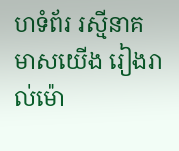ហទំព័រ រស្មីនាគមាសយើង រៀងរាល់ម៉ោ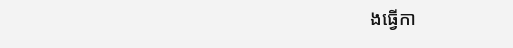ងធ្វើកា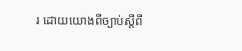រ ដោយយោងពីច្បាប់ស្តីពី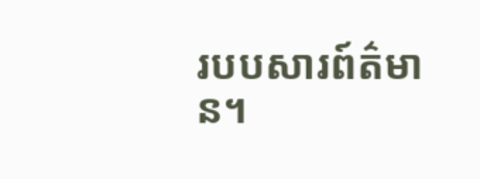របបសារព៍ត៌មាន។